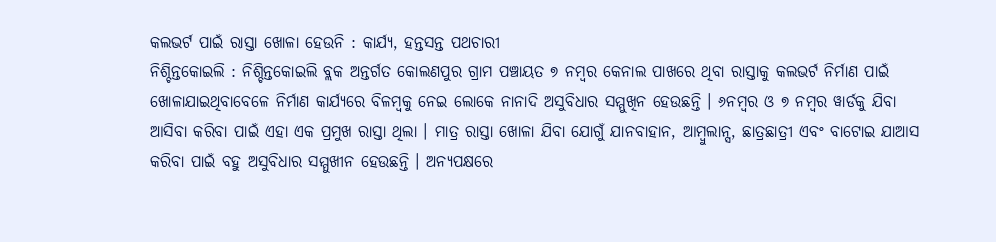କଲଭର୍ଟ ପାଇଁ ରାସ୍ତା ଖୋଳା ହେଉନି : କାର୍ଯ୍ୟ, ହନ୍ତସନ୍ତ ପଥଚାରୀ
ନିଶ୍ଚିନ୍ତକୋଇଲି : ନିଶ୍ଚିନ୍ତକୋଇଲି ବ୍ଲକ ଅନ୍ତର୍ଗତ କୋଲଣପୁର ଗ୍ରାମ ପଞ୍ଚାୟତ ୭ ନମ୍ବର କେନାଲ ପାଖରେ ଥିବା ରାସ୍ତାକୁ କଲଭର୍ଟ ନିର୍ମାଣ ପାଇଁ ଖୋଳାଯାଇଥିବାବେଳେ ନିର୍ମାଣ କାର୍ଯ୍ୟରେ ବିଳମ୍ବକୁ ନେଇ ଲୋକେ ନାନାଦି ଅସୁବିଧାର ସମ୍ମୁଖିନ ହେଉଛନ୍ତି । ୬ନମ୍ବର ଓ ୭ ନମ୍ବର ୱାର୍ଡକୁ ଯିବା ଆସିବା କରିବା ପାଇଁ ଏହା ଏକ ପ୍ରମୁଖ ରାସ୍ତା ଥିଲା । ମାତ୍ର ରାସ୍ତା ଖୋଳା ଯିବା ଯୋଗୁଁ ଯାନବାହାନ, ଆମ୍ବୁଲାନ୍ସ, ଛାତ୍ରଛାତ୍ରୀ ଏବଂ ବାଟୋଇ ଯାଆସ କରିବା ପାଇଁ ବହୁ ଅସୁବିଧାର ସମ୍ମୁଖୀନ ହେଉଛନ୍ତି । ଅନ୍ୟପକ୍ଷରେ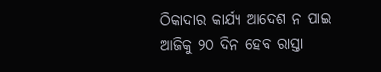ଠିକାଦାର କାର୍ଯ୍ୟ ଆଦେଶ ନ ପାଇ ଆଜିକୁ ୨୦ ଦିନ ହେବ ରାସ୍ତା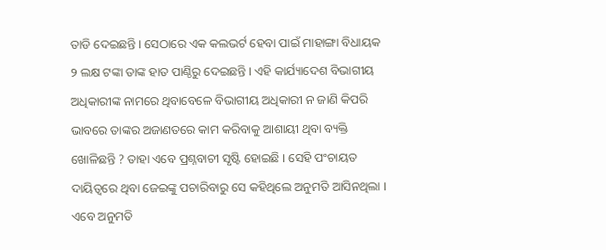ତାଡି ଦେଇଛନ୍ତି । ସେଠାରେ ଏକ କଲଭର୍ଟ ହେବା ପାଇଁ ମାହାଙ୍ଗା ବିଧାୟକ ୨ ଲକ୍ଷ ଟଙ୍କା ତାଙ୍କ ହାତ ପାଣ୍ଠିରୁ ଦେଇଛନ୍ତି । ଏହି କାର୍ଯ୍ୟାଦେଶ ବିଭାଗୀୟ ଅଧିକାରୀଙ୍କ ନାମରେ ଥିବାବେଳେ ବିଭାଗୀୟ ଅଧିକାରୀ ନ ଜାଣି କିପରି ଭାବରେ ତାଙ୍କର ଅଜାଣତରେ କାମ କରିବାକୁ ଆଶାୟୀ ଥିବା ବ୍ୟକ୍ତି ଖୋଳିଛନ୍ତି ? ତାହା ଏବେ ପ୍ରଶ୍ନବାଚୀ ସୃଷ୍ଟି ହୋଇଛି । ସେହି ପଂଚାୟତ ଦାୟିତ୍ୱରେ ଥିବା ଜେଇଙ୍କୁ ପଚାରିବାରୁ ସେ କହିଥିଲେ ଅନୁମତି ଆସିନଥିଲା । ଏବେ ଅନୁମତି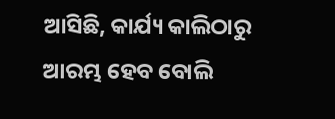ଆସିଛି, କାର୍ଯ୍ୟ କାଲିଠାରୁ ଆରମ୍ଭ ହେବ ବୋଲି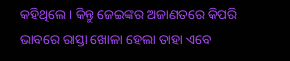କହିଥିଲେ । କିନ୍ତୁ ଜେଇଙ୍କର ଅଜାଣତରେ କିପରି ଭାବରେ ରାସ୍ତା ଖୋଳା ହେଲା ତାହା ଏବେ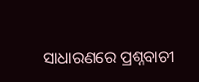ସାଧାରଣରେ ପ୍ରଶ୍ନବାଚୀ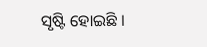ସୃଷ୍ଟି ହୋଇଛି ।